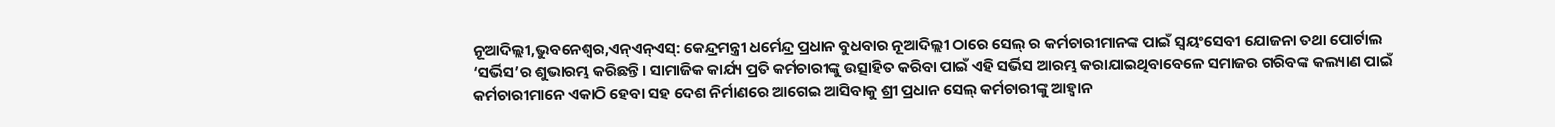ନୂଆଦିଲ୍ଲୀ,ଭୁବନେଶ୍ୱର,ଏନ୍ଏନ୍ଏସ୍: କେନ୍ଦ୍ରମନ୍ତ୍ରୀ ଧର୍ମେନ୍ଦ୍ର ପ୍ରଧାନ ବୁଧବାର ନୂଆଦିଲ୍ଲୀ ଠାରେ ସେଲ୍ ର କର୍ମଚାରୀମାନଙ୍କ ପାଇଁ ସ୍ୱୟଂସେବୀ ଯୋଜନା ତଥା ପୋର୍ଟାଲ ‘ସର୍ଭିସ’ର ଶୁଭାରମ୍ଭ କରିଛନ୍ତି। ସାମାଜିକ କାର୍ଯ୍ୟ ପ୍ରତି କର୍ମଚାରୀଙ୍କୁ ଉତ୍ସାହିତ କରିବା ପାଇଁ ଏହି ସର୍ଭିସ ଆରମ୍ଭ କରାଯାଇଥିବାବେଳେ ସମାଜର ଗରିବଙ୍କ କଲ୍ୟାଣ ପାଇଁ କର୍ମଚାରୀମାନେ ଏକାଠି ହେବା ସହ ଦେଶ ନିର୍ମାଣରେ ଆଗେଇ ଆସିବାକୁ ଶ୍ରୀ ପ୍ରଧାନ ସେଲ୍ କର୍ମଚାରୀଙ୍କୁ ଆହ୍ୱାନ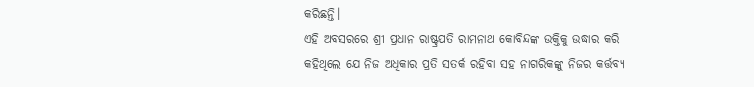କରିଛନ୍ତି।
ଏହି ଅବସରରେ ଶ୍ରୀ ପ୍ରଧାନ ରାଷ୍ଟ୍ରପତି ରାମନାଥ କୋବିନ୍ଦଙ୍କ ଉକ୍ତିକୁ ଉଦ୍ଧାର କରି କହିଥିଲେ ଯେ ନିଜ ଅଧିକାର ପ୍ରତି ସତର୍କ ରହିବା ସହ ନାଗରିକଙ୍କୁ ନିଜର କର୍ତ୍ତବ୍ୟ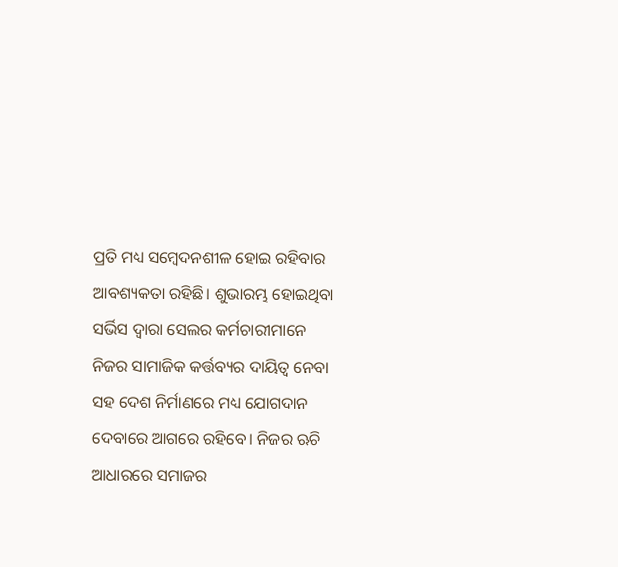ପ୍ରତି ମଧ୍ୟ ସମ୍ବେଦନଶୀଳ ହୋଇ ରହିବାର ଆବଶ୍ୟକତା ରହିଛି। ଶୁଭାରମ୍ଭ ହୋଇଥିବା ସର୍ଭିସ ଦ୍ୱାରା ସେଲର କର୍ମଚାରୀମାନେ ନିଜର ସାମାଜିକ କର୍ତ୍ତବ୍ୟର ଦାୟିତ୍ୱ ନେବା ସହ ଦେଶ ନିର୍ମାଣରେ ମଧ୍ୟ ଯୋଗଦାନ ଦେବାରେ ଆଗରେ ରହିବେ। ନିଜର ଋଚି ଆଧାରରେ ସମାଜର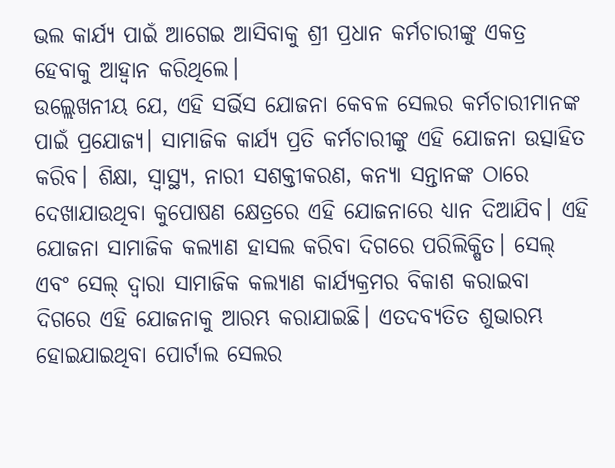ଭଲ କାର୍ଯ୍ୟ ପାଇଁ ଆଗେଇ ଆସିବାକୁ ଶ୍ରୀ ପ୍ରଧାନ କର୍ମଚାରୀଙ୍କୁ ଏକତ୍ର ହେବାକୁ ଆହ୍ୱାନ କରିଥିଲେ।
ଉଲ୍ଲେଖନୀୟ ଯେ, ଏହି ସର୍ଭିସ ଯୋଜନା କେବଳ ସେଲର କର୍ମଚାରୀମାନଙ୍କ ପାଇଁ ପ୍ରଯୋଜ୍ୟ। ସାମାଜିକ କାର୍ଯ୍ୟ ପ୍ରତି କର୍ମଚାରୀଙ୍କୁ ଏହି ଯୋଜନା ଉତ୍ସାହିତ କରିବ। ଶିକ୍ଷା, ସ୍ୱାସ୍ଥ୍ୟ, ନାରୀ ସଶକ୍ତୀକରଣ, କନ୍ୟା ସନ୍ତାନଙ୍କ ଠାରେ ଦେଖାଯାଉଥିବା କୁପୋଷଣ କ୍ଷେତ୍ରରେ ଏହି ଯୋଜନାରେ ଧ୍ୟାନ ଦିଆଯିବ। ଏହି ଯୋଜନା ସାମାଜିକ କଲ୍ୟାଣ ହାସଲ କରିବା ଦିଗରେ ପରିଲିକ୍ଷିତ। ସେଲ୍ ଏବଂ ସେଲ୍ ଦ୍ୱାରା ସାମାଜିକ କଲ୍ୟାଣ କାର୍ଯ୍ୟକ୍ରମର ବିକାଶ କରାଇବା ଦିଗରେ ଏହି ଯୋଜନାକୁ ଆରମ୍ଭ କରାଯାଇଛି। ଏତଦବ୍ୟତିତ ଶୁଭାରମ୍ଭ ହୋଇଯାଇଥିବା ପୋର୍ଟାଲ ସେଲର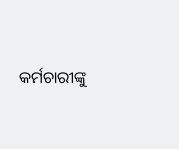କର୍ମଚାରୀଙ୍କୁ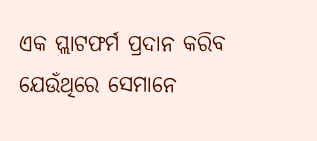ଏକ ପ୍ଲାଟଫର୍ମ ପ୍ରଦାନ କରିବ ଯେଉଁଥିରେ ସେମାନେ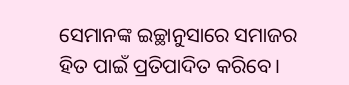ସେମାନଙ୍କ ଇଚ୍ଛାନୁସାରେ ସମାଜର ହିତ ପାଇଁ ପ୍ରତିପାଦିତ କରିବେ।